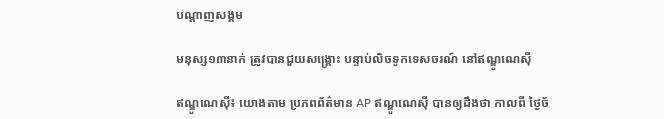បណ្តាញសង្គម

មនុស្ស១៣នាក់ ត្រូវបានជួយសង្គ្រោះ បន្ទាប់លិចទូកទេសចរណ៍ នៅឥណ្ឌូណេស៊ី

ឥណ្ឌូណេស៊ី៖ យោងតាម ប្រភពព័ត៌មាន AP ឥណ្ឌូណេស៊ី បានឲ្យដឹងថា កាលពី ថ្ងៃច័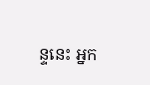ន្ទនេះ អ្នក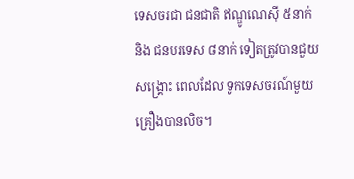ទេសចរជា ជនជាតិ ឥណ្ឌូណេស៊ី ៥នាក់ និង ជនបរទេស ៨នាក់ ទៀតត្រូវបានជួយសង្គ្រោះ ពេលដែល ទូកទេសចរណ៍មួយ គ្រឿងបានលិច។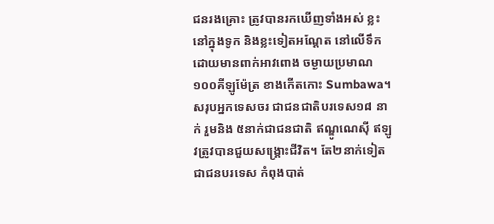ជនរងគ្រោះ ត្រូវបានរកឃើញទាំងអស់ ខ្លះនៅក្នុងទូក និងខ្លះទៀតអណ្តែត នៅលើទឹក ដោយមានពាក់អាវពោង ចម្ងាយប្រមាណ ១០០គីឡូម៉ែត្រ ខាងកើតកោះ Sumbawa។ សរុបអ្នកទេសចរ ជាជនជាតិបរទេស១៨ នាក់ រួមនិង ៥នាក់ជាជនជាតិ ឥណ្ឌូណេស៊ី ឥឡូវត្រូវបានជួយសង្គ្រោះជីវិត។ តែ២នាក់ទៀត ជាជនបរទេស កំពុងបាត់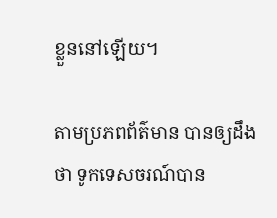ខ្លួននៅឡើយ។

តាមប្រភពព័ត៌មាន បានឲ្យដឹងថា ទូកទេសចរណ៍បាន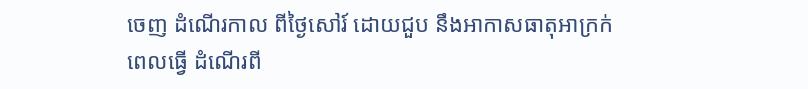ចេញ ដំណើរកាល ពីថ្ងៃសៅរ៍ ដោយជួប នឹងអាកាសធាតុអាក្រក់ ពេលធ្វើ ដំណើរពី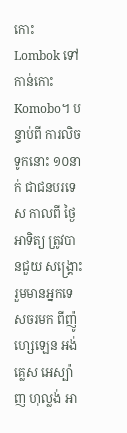កោះ Lombok ទៅកាន់កោះ Komobo។ បន្ទាប់ពី ការលិចទូកនោះ ១០នាក់ ជាជនបរទេស កាលពី ថ្ងៃអាទិត្យ ត្រូវបានជួយ សង្គ្រោះ រួមមានអ្នកទេសចរមក ពីញ៉ូហ្សេឡេន អង់គ្លេស អេស្ប៉ាញ ហុល្លង់ អា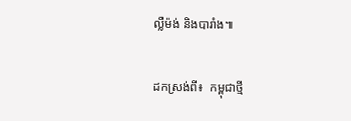ល្លឺម៉ង់ និងបារាំង៕

ដកស្រង់ពី៖  កម្ពុជាថ្មី